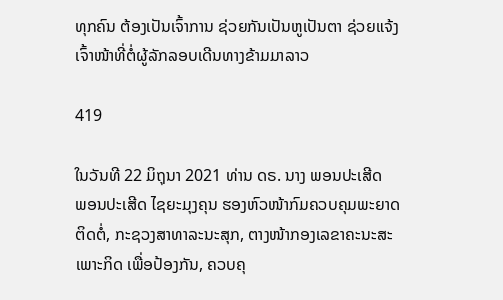ທຸກຄົນ ຕ້ອງເປັນເຈົ້າການ ຊ່ວຍກັນເປັນຫູເປັນຕາ ຊ່ວຍແຈ້ງເຈົ້າໜ້າທີ່ຕໍ່ຜູ້ລັກລອບເດີນທາງຂ້າມມາລາວ

419

ໃນວັນທີ 22 ມິຖຸນາ 2021 ທ່ານ ດຣ. ນາງ ພອນປະເສີດ  ພອນປະເສີດ ໄຊຍະມຸງຄຸນ ຮອງຫົວໜ້າກົມຄວບຄຸມພະຍາດຕິດຕໍ່, ກະຊວງສາທາລະນະສຸກ, ຕາງໜ້າກອງເລຂາຄະນະສະເພາະກິດ ເພື່ອປ້ອງກັນ, ຄວບຄຸ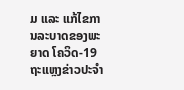ມ ແລະ ແກ້ໄຂການລະບາດຂອງພະຍາດ ໂຄວິດ-19 ຖະແຫຼງຂ່າວປະຈຳ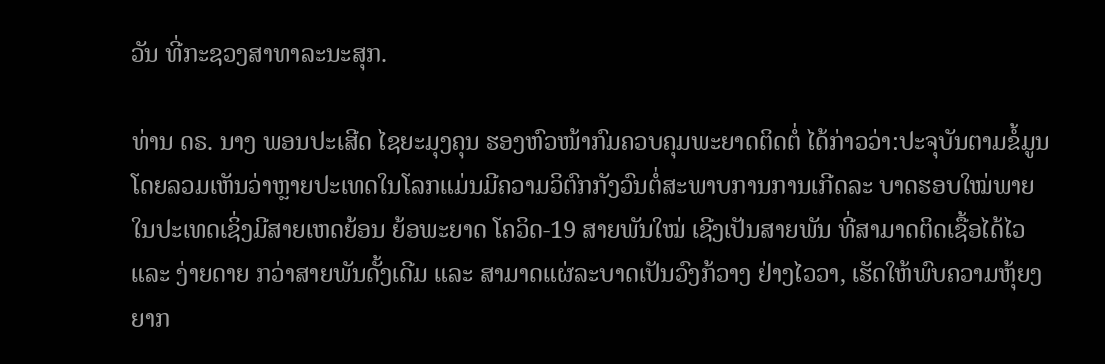ວັນ ທີ່ກະຊວງສາທາລະນະສຸກ.

ທ່ານ ດຣ. ນາງ ພອນປະເສີດ ໄຊຍະມຸງຄຸນ ຮອງຫົວໜ້າກົມຄວບຄຸມພະຍາດຕິດຕໍ່ ໄດ້ກ່າວວ່າ:ປະຈຸບັນຕາມຂໍ້ມູນໂດຍລວມເຫັນວ່າຫຼາຍປະເທດໃນໂລກແມ່ນມີຄວາມວິຕົກກັງວົນຕໍ່ສະພາບການການເກີດລະ ບາດຮອບໃໝ່ພາຍໃນປະເທດເຊິ່ງມີສາຍເຫດຍ້ອນ ຍ້ອພະຍາດ ໂຄວິດ-19 ສາຍພັນໃໝ່ ເຊີງເປັນສາຍພັນ ທີ່ສາມາດຕິດເຊື້ອໄດ້ໄວ ແລະ ງ່າຍດາຍ ກວ່າສາຍພັນດັ້ງເດີມ ແລະ ສາມາດແຜ່ລະບາດເປັນວົງກ້ວາງ ຢ່າງໄວວາ, ເຮັດໃຫ້ພົບຄວາມຫຸ້ຍງຍາກ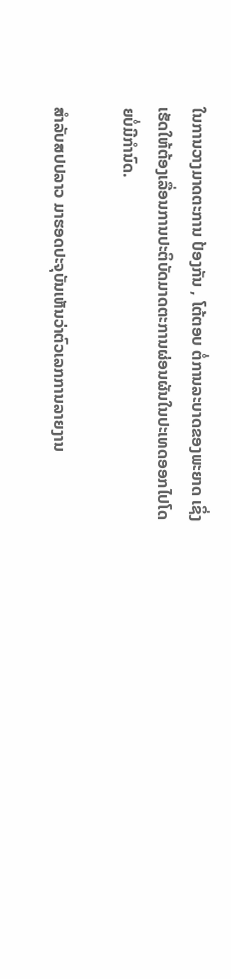ໃນການວາງມາດຕະການ ປ້ອງກັນ , ໂຕ້ຕອບ ຕໍ່ການລະບາດຂອງພະຍາດ ເຊິ່ງເຮັດໃຫ້ຕ້ອງເລື່ອນການປະຕິບັດມາດຕະການຜ່ອນຜັນໃນປະເທດອອກໄປໂດຍບໍ່ມີກຳນົດ.

ສຳລັບສປປລາວ ມາຮອດປະຈຸບັນເຫັນວ່າຕົວເລກການລາຍງານ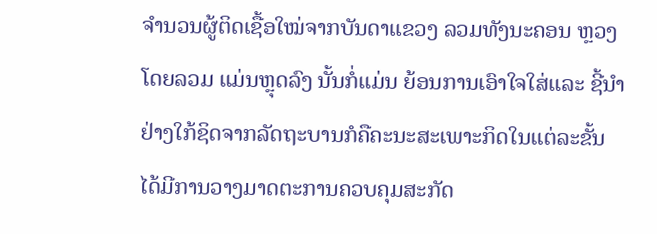ຈຳນວນຜູ້ຕິດເຊື້ອໃໝ່ຈາກບັນດາແຂວງ ລວມທັງນະຄອນ ຫຼວງ ໂດຍລວມ ແມ່ນຫຼຸດລົງ ນັ້ນກໍ່ແມ່ນ ຍ້ອນການເອົາໃຈໃສ່ແລະ ຊີ້ນຳຢ່າງໃກ້ຊິດຈາກລັດຖະບານກໍຄືຄະນະສະເພາະກິດໃນແຕ່ລະຂັ້ນ ໄດ້ມີການວາງມາດຕະການຄວບຄຸມສະກັດ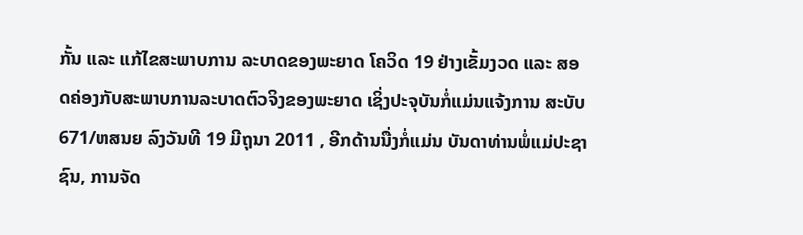ກັ້ນ ແລະ ແກ້ໄຂສະພາບການ ລະບາດຂອງພະຍາດ ໂຄວິດ 19 ຢ່າງເຂັ້ມງວດ ແລະ ສອດຄ່ອງກັບສະພາບການລະບາດຕົວຈິງຂອງພະຍາດ ເຊິ່ງປະຈຸບັນກໍ່ແມ່ນແຈ້ງການ ສະບັບ 671/ຫສນຍ ລົງວັນທີ 19 ມີຖຸນາ 2011 , ອີກດ້ານນື່ງກໍ່ແມ່ນ ບັນດາທ່ານພໍ່ແມ່ປະຊາຊົນ, ການຈັດ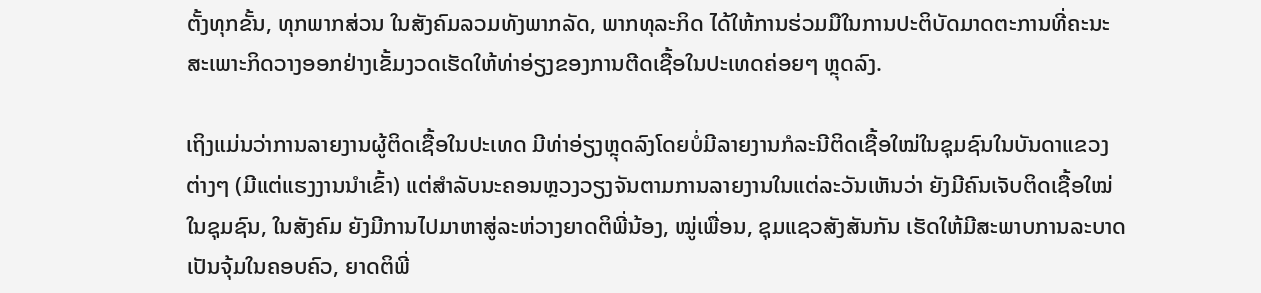ຕັ້ງທຸກຂັ້ນ, ທຸກພາກສ່ວນ ໃນສັງຄົມລວມທັງພາກລັດ, ພາກທຸລະກິດ ໄດ້ໃຫ້ການຮ່ວມມືໃນການປະຕິບັດມາດຕະການທີ່ຄະນະສະເພາະກິດວາງອອກຢ່າງເຂັ້ມງວດເຮັດໃຫ້ທ່າອ່ຽງຂອງການຕີດເຊື້ອໃນປະເທດຄ່ອຍໆ ຫຼຸດລົງ.

ເຖິງແມ່ນວ່າການລາຍງານຜູ້ຕິດເຊື້ອໃນປະເທດ ມີທ່າອ່ຽງຫຼຸດລົງໂດຍບໍ່ມີລາຍງານກໍລະນີຕິດເຊື້ອໃໝ່ໃນຊຸມຊົນໃນບັນດາແຂວງຕ່າງໆ (ມີແຕ່ແຮງງານນຳເຂົ້າ) ແຕ່ສຳລັບນະຄອນຫຼວງວຽງຈັນຕາມການລາຍງານໃນແຕ່ລະວັນເຫັນວ່າ ຍັງມີຄົນເຈັບຕິດເຊື້ອໃໝ່ໃນຊຸມຊົນ, ໃນສັງຄົມ ຍັງມີການໄປມາຫາສູ່ລະຫ່ວາງຍາດຕິພີ່ນ້ອງ, ໝູ່ເພື່ອນ, ຊຸມແຊວສັງສັນກັນ ເຮັດໃຫ້ມີສະພາບການລະບາດເປັນຈຸ້ມໃນຄອບຄົວ, ຍາດຕິພີ່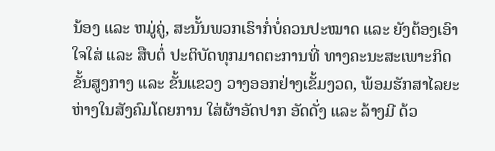ນ້ອງ ແລະ ຫມູ່ຄູ່, ສະນັ້ນພວກເຮົາກໍ່ບໍ່ຄວນປະໝາດ ແລະ ຍັງຕ້ອງເອົາໃຈໃສ່ ແລະ ສືບຕໍ່ ປະຕິບັດທຸກມາດຕະການທີ່ ທາງຄະນະສະເພາະກິດຂັ້ນສູງກາງ ແລະ ຂັ້ນແຂວງ ວາງອອກຢ່າງເຂັ້ມງວດ, ພ້ອມຮັກສາໄລຍະຫ່າງໃນສັງຄົມໂດຍການ ໃສ່ຜ້າອັດປາກ ອັດດັ່ງ ແລະ ລ້າງມີ ດ້ວ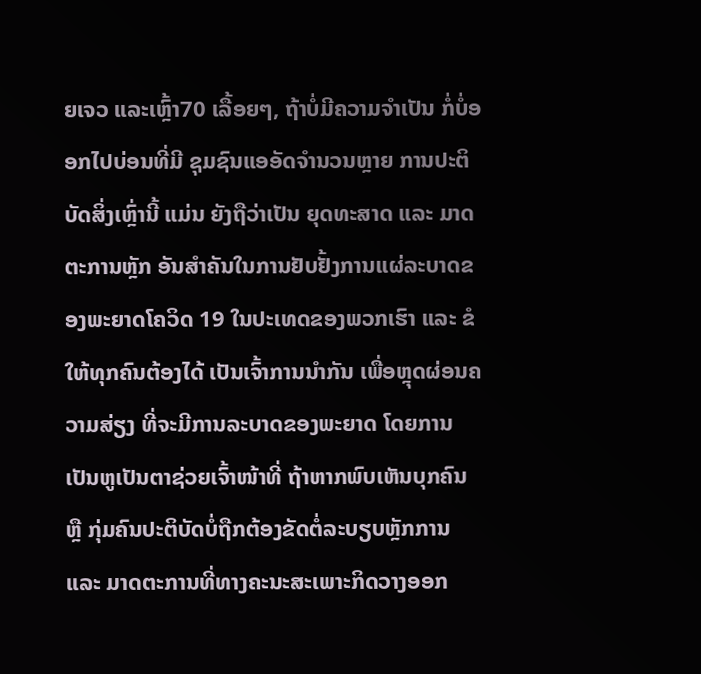ຍເຈວ ແລະເຫຼົ້າ70 ເລື້ອຍໆ, ຖ້າບໍ່ມີຄວາມຈຳເປັນ ກໍ່ບໍ່ອອກໄປບ່ອນທີ່ມີ ຊຸມຊົນແອອັດຈຳນວນຫຼາຍ ການປະຕິບັດສິ່ງເຫຼົ່ານີ້ ແມ່ນ ຍັງຖືວ່າເປັນ ຍຸດທະສາດ ແລະ ມາດຕະການຫຼັກ ອັນສຳຄັນໃນການຢັບຢັ້ງການແຜ່ລະບາດຂອງພະຍາດໂຄວິດ 19 ໃນປະເທດຂອງພວກເຮົາ ແລະ ຂໍໃຫ້ທຸກຄົນຕ້ອງໄດ້ ເປັນເຈົ້າການນຳກັນ ເພື່ອຫຼຸດຜ່ອນຄວາມສ່ຽງ ທີ່ຈະມີການລະບາດຂອງພະຍາດ ໂດຍການເປັນຫູເປັນຕາຊ່ວຍເຈົ້າໜ້າທີ່ ຖ້າຫາກພົບເຫັນບຸກຄົນ ຫຼື ກຸ່ມຄົນປະຕິບັດບໍ່ຖືກຕ້ອງຂັດຕໍ່ລະບຽບຫຼັກການ ແລະ ມາດຕະການທີ່ທາງຄະນະສະເພາະກິດວາງອອກ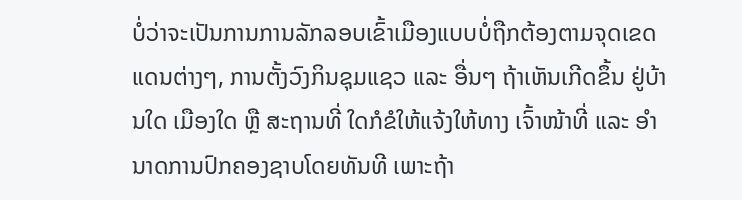ບໍ່ວ່າຈະເປັນການການລັກລອບເຂົ້າເມືອງແບບບໍ່ຖືກຕ້ອງຕາມຈຸດເຂດແດນຕ່າງໆ, ການຕັ້ງວົງກິນຊຸມແຊວ ແລະ ອື່ນໆ ຖ້າເຫັນເກີດຂຶ້ນ ຢູ່ບ້ານໃດ ເມືອງໃດ ຫຼື ສະຖານທີ່ ໃດກໍຂໍໃຫ້ແຈ້ງໃຫ້ທາງ ເຈົ້າໜ້າທີ່ ແລະ ອຳນາດການປົກຄອງຊາບໂດຍທັນທີ ເພາະຖ້າ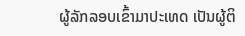ຜູ້ລັກລອບເຂົ້າມາປະເທດ ເປັນຜູ້ຕິ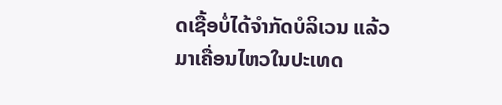ດເຊື້ອບໍ່ໄດ້ຈຳກັດບໍລິເວນ ແລ້ວມາເຄື່ອນໄຫວໃນປະເທດ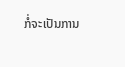ກໍ່ຈະເປັນການ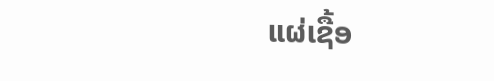ແຜ່ເຊື້ອ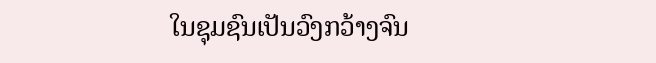ໃນຊຸມຊົນເປັນວົງກວ້າງຈົນ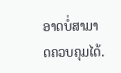ອາດບໍ່ສາມາດຄວບຄຸມໄດ້.